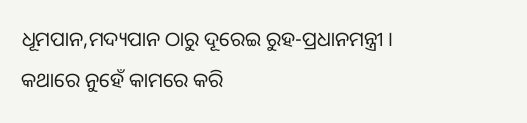ଧୂମପାନ,ମଦ୍ୟପାନ ଠାରୁ ଦୂରେଇ ରୁହ-ପ୍ରଧାନମନ୍ତ୍ରୀ । କଥାରେ ନୁହେଁ କାମରେ କରି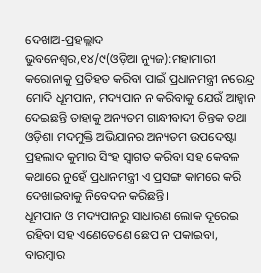ଦେଖାଅ-ପ୍ରହଲ୍ଲାଦ
ଭୁବନେଶ୍ୱର,୧୪/୯(ଓଡ଼ିଆ ନ୍ୟୁଜ):ମହାମାରୀ କରୋନାକୁ ପ୍ରତିହତ କରିବା ପାଇଁ ପ୍ରଧାନମନ୍ତ୍ରୀ ନରେନ୍ଦ୍ର ମୋଦି ଧୂମପାନ, ମଦ୍ୟପାନ ନ କରିବାକୁ ଯେଉଁ ଆହ୍ୱାନ ଦେଇଛନ୍ତି ତାହାକୁ ଅନ୍ୟତମ ଗାନ୍ଧୀବାଦୀ ଚିନ୍ତକ ତଥା ଓଡ଼ିଶା ମଦମୁକ୍ତି ଅଭିଯାନର ଅନ୍ୟତମ ଉପଦେଷ୍ଟା ପ୍ରହଲାଦ କୁମାର ସିଂହ ସ୍ୱାଗତ କରିବା ସହ କେବଳ କଥାରେ ନୁହେଁ ପ୍ରଧାନମନ୍ତ୍ରୀ ଏ ପ୍ରସଙ୍ଗ କାମରେ କରି ଦେଖାଇବାକୁ ନିବେଦନ କରିଛନ୍ତି।
ଧୂମପାନ ଓ ମଦ୍ୟପାନରୁ ସାଧାରଣ ଲୋକ ଦୂରେଇ ରହିବା ସହ ଏଣେତେଣେ ଛେପ ନ ପକାଇବା, ବାରମ୍ବାର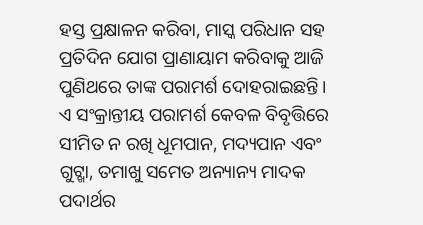ହସ୍ତ ପ୍ରକ୍ଷାଳନ କରିବା, ମାସ୍କ ପରିଧାନ ସହ ପ୍ରତିଦିନ ଯୋଗ ପ୍ରାଣାୟାମ କରିବାକୁ ଆଜି ପୁଣିଥରେ ତାଙ୍କ ପରାମର୍ଶ ଦୋହରାଇଛନ୍ତି।
ଏ ସଂକ୍ରାନ୍ତୀୟ ପରାମର୍ଶ କେବଳ ବିବୃତ୍ତିରେ ସୀମିତ ନ ରଖି ଧୂମପାନ, ମଦ୍ୟପାନ ଏବଂ ଗୁଟ୍ଖା, ତମାଖୁ ସମେତ ଅନ୍ୟାନ୍ୟ ମାଦକ ପଦାର୍ଥର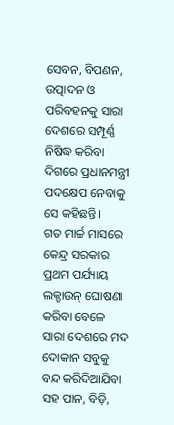ସେବନ, ବିପଣନ, ଉତ୍ପାଦନ ଓ ପରିବହନକୁ ସାରା ଦେଶରେ ସମ୍ପୂର୍ଣ୍ଣ ନିଷିଦ୍ଧ କରିବା ଦିଗରେ ପ୍ରଧାନମନ୍ତ୍ରୀ ପଦକ୍ଷେପ ନେବାକୁ ସେ କହିଛନ୍ତି।
ଗତ ମାର୍ଚ୍ଚ ମାସରେ କେନ୍ଦ୍ର ସରକାର ପ୍ରଥମ ପର୍ଯ୍ୟାୟ ଲକ୍ଡାଉନ୍ ଘୋଷଣା କରିବା ବେଳେ ସାରା ଦେଶରେ ମଦ ଦୋକାନ ସବୁକୁ ବନ୍ଦ କରିଦିଆଯିବା ସହ ପାନ, ବିଡ଼ି,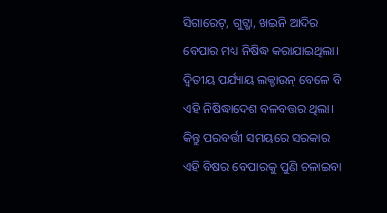ସିଗାରେଟ୍, ଗୁଟ୍ଖା, ଖଇନି ଆଦିର ବେପାର ମଧ୍ୟ ନିଷିଦ୍ଧ କରାଯାଇଥିଲା। ଦ୍ୱିତୀୟ ପର୍ଯ୍ୟାୟ ଲକ୍ଡାଉନ୍ ବେଳେ ବି ଏହି ନିଷିଦ୍ଧାଦେଶ ବଳବତ୍ତର ଥିଲା। କିନ୍ତୁ ପରବର୍ତ୍ତୀ ସମୟରେ ସରକାର ଏହି ବିଷର ବେପାରକୁ ପୁଣି ଚଳାଇବା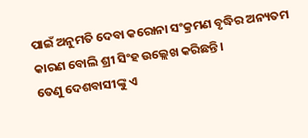ପାଇଁ ଅନୁମତି ଦେବା କରୋନା ସଂକ୍ରମଣ ବୃଦ୍ଧିର ଅନ୍ୟତମ କାରଣ ବୋଲି ଶ୍ରୀ ସିଂହ ଉଲ୍ଲେଖ କରିଛନ୍ତି।
ତେଣୁ ଦେଶବାସୀଙ୍କୁ ଏ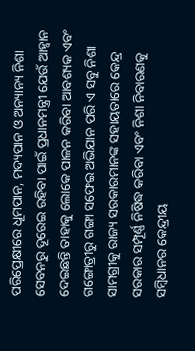ପରିପ୍ରେକ୍ଷୀରେ ଧୂମପାନ, ମଦ୍ୟପାନ ଓ ଅନ୍ୟାନ୍ୟ ନିଶା ସେବନରୁ ଦୂରେଇ ରହିବା ପାଇଁ ପ୍ରଧାନମନ୍ତ୍ରୀ ଯେଉଁ ଆହ୍ୱାନ ଦେଇଛନ୍ତି ତାହାକୁ ଲୋକେ ପାଳନ କରିବା ଆବଶ୍ୟକ ଏବଂ ଗଙ୍ଗୋତ୍ରୀରୁ ଗଙ୍ଗା ସଫେଇ ଅଭିଯାନ ପରି ଏ ସବୁ ନିଶା ସାମଗ୍ରୀକୁ ରାଜ୍ୟ ସରକାରମାନଙ୍କ ସହାୟତାରେ କେନ୍ଦ୍ର ସରକାର ସମ୍ପୂର୍ଣ୍ଣ ନିଷିଦ୍ଧ କରିବା ଏବଂ ନିଶା ନିବାରଣକୁ ସମ୍ବିଧାନର କେନ୍ଦ୍ରୀୟ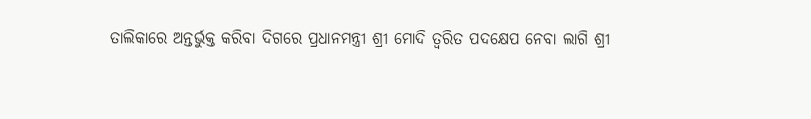ତାଲିକାରେ ଅନ୍ତର୍ଭୁକ୍ତ କରିବା ଦିଗରେ ପ୍ରଧାନମନ୍ତ୍ରୀ ଶ୍ରୀ ମୋଦି ତ୍ୱରିତ ପଦକ୍ଷେପ ନେବା ଲାଗି ଶ୍ରୀ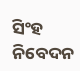ସିଂହ ନିବେଦନ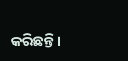କରିଛନ୍ତି।